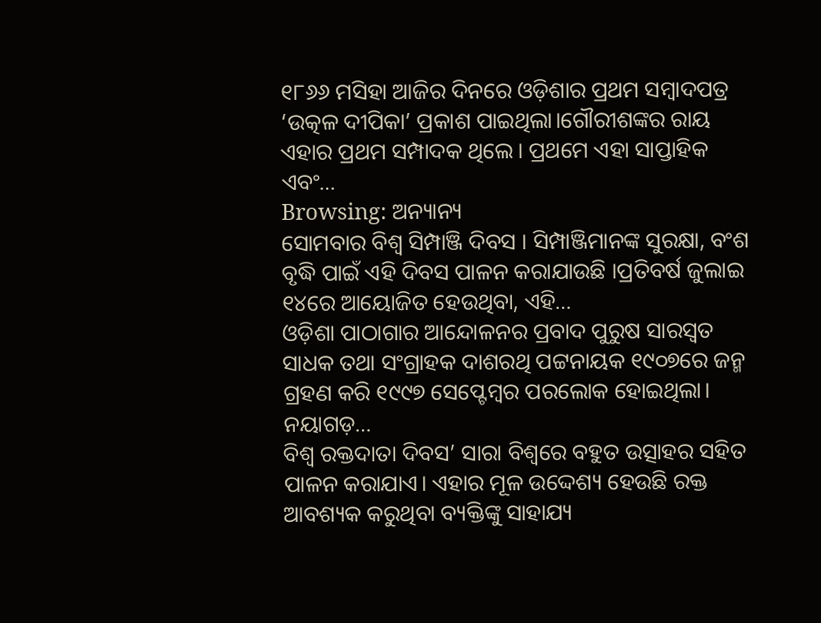୧୮୬୬ ମସିହା ଆଜିର ଦିନରେ ଓଡ଼ିଶାର ପ୍ରଥମ ସମ୍ବାଦପତ୍ର ‘ଉତ୍କଳ ଦୀପିକା’ ପ୍ରକାଶ ପାଇଥିଲା।ଗୌରୀଶଙ୍କର ରାୟ ଏହାର ପ୍ରଥମ ସମ୍ପାଦକ ଥିଲେ। ପ୍ରଥମେ ଏହା ସାପ୍ତାହିକ ଏବଂ…
Browsing: ଅନ୍ୟାନ୍ୟ
ସୋମବାର ବିଶ୍ୱ ସିମ୍ପାଞ୍ଜି ଦିବସ । ସିମ୍ପାଞ୍ଜିମାନଙ୍କ ସୁରକ୍ଷା, ବଂଶ ବୃଦ୍ଧି ପାଇଁ ଏହି ଦିବସ ପାଳନ କରାଯାଉଛି ।ପ୍ରତିବର୍ଷ ଜୁଲାଇ ୧୪ରେ ଆୟୋଜିତ ହେଉଥିବା, ଏହି…
ଓଡ଼ିଶା ପାଠାଗାର ଆନ୍ଦୋଳନର ପ୍ରବାଦ ପୁରୁଷ ସାରସ୍ବତ ସାଧକ ତଥା ସଂଗ୍ରାହକ ଦାଶରଥି ପଟ୍ଟନାୟକ ୧୯୦୭ରେ ଜନ୍ମ ଗ୍ରହଣ କରି ୧୯୯୭ ସେପ୍ଟେମ୍ବର ପରଲୋକ ହୋଇଥିଲା। ନୟାଗଡ଼…
ବିଶ୍ୱ ରକ୍ତଦାତା ଦିବସ’ ସାରା ବିଶ୍ୱରେ ବହୁତ ଉତ୍ସାହର ସହିତ ପାଳନ କରାଯାଏ। ଏହାର ମୂଳ ଉଦ୍ଦେଶ୍ୟ ହେଉଛି ରକ୍ତ ଆବଶ୍ୟକ କରୁଥିବା ବ୍ୟକ୍ତିଙ୍କୁ ସାହାଯ୍ୟ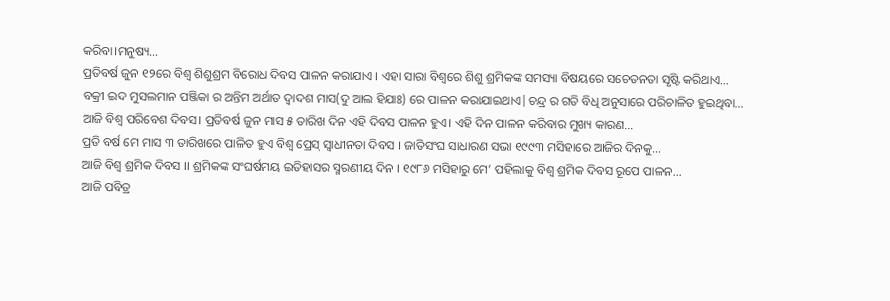କରିବା।ମନୁଷ୍ୟ…
ପ୍ରତିବର୍ଷ ଜୁନ ୧୨ରେ ବିଶ୍ବ ଶିଶୁଶ୍ରମ ବିରୋଧ ଦିବସ ପାଳନ କରାଯାଏ । ଏହା ସାରା ବିଶ୍ବରେ ଶିଶୁ ଶ୍ରମିକଙ୍କ ସମସ୍ୟା ବିଷୟରେ ସଚେତନତା ସୃଷ୍ଟି କରିଥାଏ…
ବକ୍ରୀ ଇଦ ମୁସଲମାନ ପଞ୍ଜିକା ର ଅନ୍ତିମ ଅର୍ଥାତ ଦ୍ୱାଦଶ ମାସ(ଦୁ ଆଲ ହିଯାଃ) ରେ ପାଳନ କରାଯାଇଥାଏ|ଚନ୍ଦ୍ର ର ଗତି ବିଧି ଅନୁସାରେ ପରିଚାଳିତ ହୁଇଥିବା…
ଆଜି ବିଶ୍ୱ ପରିବେଶ ଦିବସ। ପ୍ରତିବର୍ଷ ଜୁନ ମାସ ୫ ତାରିଖ ଦିନ ଏହି ଦିବସ ପାଳନ ହୁଏ। ଏହି ଦିନ ପାଳନ କରିବାର ମୁଖ୍ୟ କାରଣ…
ପ୍ରତି ବର୍ଷ ମେ ମାସ ୩ ତାରିଖରେ ପାଳିତ ହୁଏ ବିଶ୍ୱ ପ୍ରେସ୍ ସ୍ୱାଧୀନତା ଦିବସ । ଜାତିସଂଘ ସାଧାରଣ ସଭା ୧୯୯୩ ମସିହାରେ ଆଜିର ଦିନକୁ…
ଆଜି ବିଶ୍ୱ ଶ୍ରମିକ ଦିବସ ।। ଶ୍ରମିକଙ୍କ ସଂଘର୍ଷମୟ ଇତିହାସର ସ୍ମରଣୀୟ ଦିନ । ୧୯୮୬ ମସିହାରୁ ମେ’ ପହିଲାକୁ ବିଶ୍ୱ ଶ୍ରମିକ ଦିବସ ରୂପେ ପାଳନ…
ଆଜି ପବିତ୍ର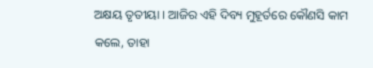ଅକ୍ଷୟ ତୃତୀୟା । ଆଜିର ଏହି ଦିବ୍ୟ ମୁହୂର୍ତରେ କୌଣସି କାମ କଲେ, ତାହା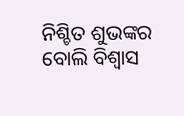ନିଶ୍ଚିତ ଶୁଭଙ୍କର ବୋଲି ବିଶ୍ୱାସ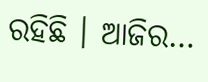ରହିଛି । ଆଜିର…